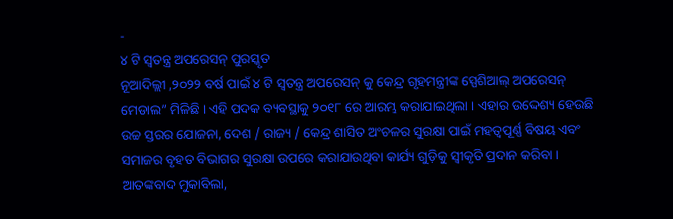-
୪ ଟି ସ୍ୱତନ୍ତ୍ର ଅପରେସନ୍ ପୁରସ୍କୃତ
ନୂଆଦିଲ୍ଲୀ ,୨୦୨୨ ବର୍ଷ ପାଇଁ ୪ ଟି ସ୍ୱତନ୍ତ୍ର ଅପରେସନ୍ କୁ କେନ୍ଦ୍ର ଗୃହମନ୍ତ୍ରୀଙ୍କ ସ୍ପେଶିଆଲ୍ ଅପରେସନ୍ ମେଡାଲ” ମିଳିଛି । ଏହି ପଦକ ବ୍ୟବସ୍ଥାକୁ ୨୦୧୮ ରେ ଆରମ୍ଭ କରାଯାଇଥିଲା । ଏହାର ଉଦ୍ଦେଶ୍ୟ ହେଉଛି ଉଚ୍ଚ ସ୍ତରର ଯୋଜନା, ଦେଶ / ରାଜ୍ୟ / କେନ୍ଦ୍ର ଶାସିତ ଅଂଚଳର ସୁରକ୍ଷା ପାଇଁ ମହତ୍ୱପୂର୍ଣ୍ଣ ବିଷୟ ଏବଂ ସମାଜର ବୃହତ ବିଭାଗର ସୁରକ୍ଷା ଉପରେ କରାଯାଉଥିବା କାର୍ଯ୍ୟ ଗୁଡ଼ିକୁ ସ୍ୱୀକୃତି ପ୍ରଦାନ କରିବା । ଆତଙ୍କବାଦ ମୁକାବିଲା,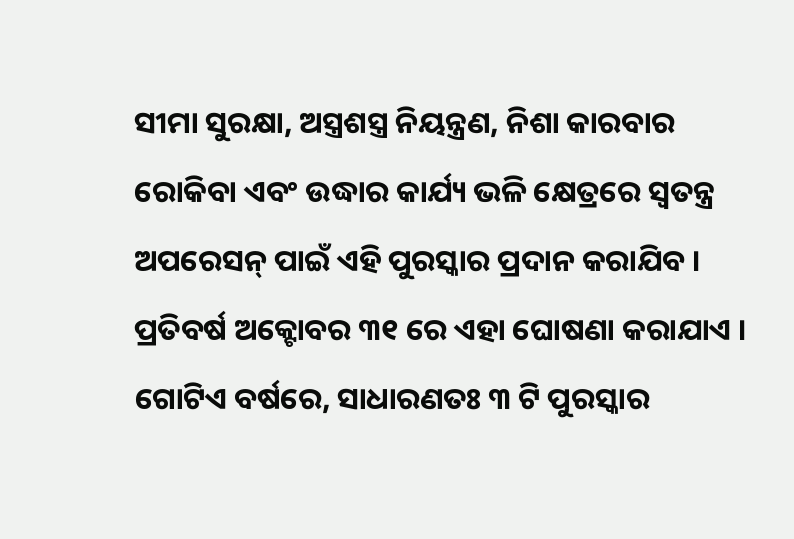ସୀମା ସୁରକ୍ଷା, ଅସ୍ତ୍ରଶସ୍ତ୍ର ନିୟନ୍ତ୍ରଣ, ନିଶା କାରବାର ରୋକିବା ଏବଂ ଉଦ୍ଧାର କାର୍ଯ୍ୟ ଭଳି କ୍ଷେତ୍ରରେ ସ୍ୱତନ୍ତ୍ର ଅପରେସନ୍ ପାଇଁ ଏହି ପୁରସ୍କାର ପ୍ରଦାନ କରାଯିବ । ପ୍ରତିବର୍ଷ ଅକ୍ଟୋବର ୩୧ ରେ ଏହା ଘୋଷଣା କରାଯାଏ । ଗୋଟିଏ ବର୍ଷରେ, ସାଧାରଣତଃ ୩ ଟି ପୁରସ୍କାର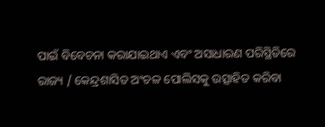ପାଇଁ ବିବେଚନା କରାଯାଇଥାଏ ଏବଂ ଅସାଧାରଣ ପରିସ୍ଥିତିରେ ରାଜ୍ୟ / କେନ୍ଦ୍ରଶାସିତ ଅଂଚଳ ପୋଲିସକୁ ଉତ୍ସାହିତ କରିବା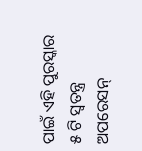ପାଇଁ ଏହି ପୁରସ୍କାର ୫ ଟି ସ୍ୱତନ୍ତ୍ର ଅପରେସନ୍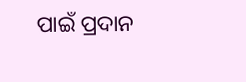ପାଇଁ ପ୍ରଦାନ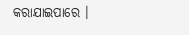କରାଯାଇପାରେ ।